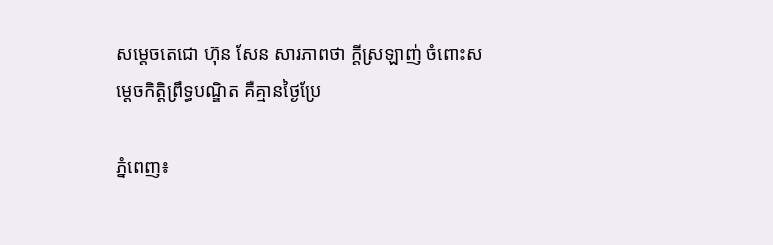សម្ដេចតេជោ ហ៊ុន សែន សារភាពថា ក្ដីស្រឡាញ់ ចំពោះសម្ដេចកិត្តិព្រឹទ្ធបណ្ឌិត គឺគ្មានថ្ងៃប្រែ

ភ្នំពេញ៖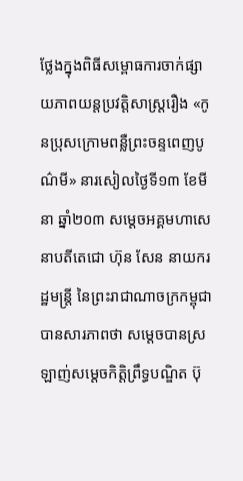ថ្លែងក្នុងពិធីសម្ពោធការចាក់ផ្សាយភាពយន្តប្រវត្តិសាស្រ្តរឿង «កូនប្រុសក្រោមពន្លឺព្រះចន្ទពេញបូណ៌មី» នារសៀលថ្ងៃទី១៣ ខែមីនា ឆ្នាំ២០៣ សម្ដេចអគ្គមហាសេនាបតីតេជោ ហ៊ុន សែន នាយករដ្ឋមន្រ្តី នៃព្រះរាជាណាចក្រកម្ពុជា បានសារភាពថា សម្ដេចបានស្រឡាញ់សម្ដេចកិត្តិព្រឹទ្ធបណ្ឌិត ប៊ុ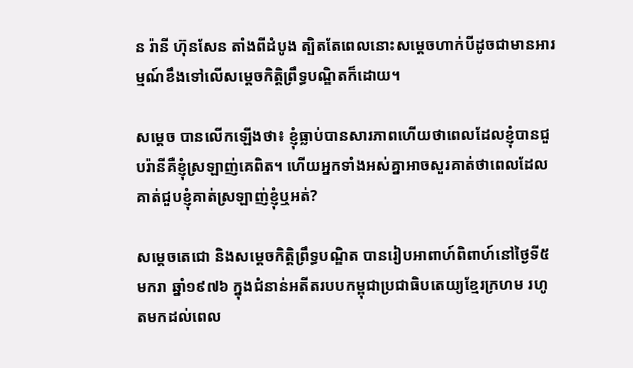ន រ៉ានី ហ៊ុនសែន តាំងពីដំបូង ត្បិតតែពេលនោះសម្ដេចហាក់បីដូចជាមានអារម្មណ៍ខឹងទៅលើសម្ដេចកិត្តិព្រឹទ្ធបណ្ឌិតក៏ដោយ។

សម្ដេច បានលើកឡើងថា៖ ខ្ញុំធ្លាប់បានសារភាពហើយថាពេលដែលខ្ញុំបានជួបរ៉ានីគឺខ្ញុំស្រឡាញ់គេពិត។ ហើយអ្នកទាំងអស់គ្នាអាចសួរគាត់ថាពេលដែលគាត់ជួបខ្ញុំគាត់ស្រឡាញ់ខ្ញុំឬអត់?

សម្តេចតេជោ និងសម្ដេចកិត្តិព្រឹទ្ធបណ្ឌិត បានរៀបអាពាហ៍ពិពាហ៍នៅថ្ងៃទី៥ មករា ឆ្នាំ១៩៧៦ ក្នុងជំនាន់អតីតរបបកម្ពុជាប្រជាធិបតេយ្យខ្មែរក្រហម រហូតមកដល់ពេល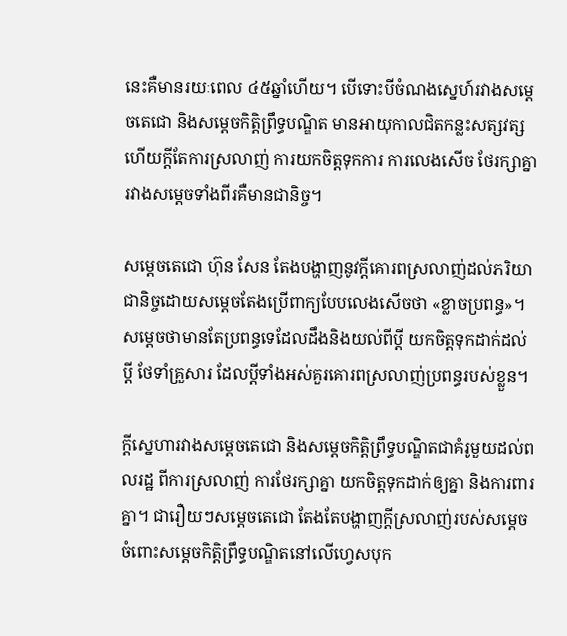នេះគឺមានរយៈពេល ៤៥ឆ្នាំហើយ។ បើទោះបីចំណងស្នេហ៍រវាងសម្ដេចតេជោ និងសម្ដេចកិត្តិព្រឹទ្ធបណ្ឌិត មានអាយុកាលជិតកន្លះសត្សវត្សហើយក្ដីតែការស្រលាញ់ ការយកចិត្តទុកការ ការលេងសើច ថែរក្សាគ្នារវាងសម្ដេចទាំងពីរគឺមានជានិច្ច។

សម្ដេចតេជោ ហ៊ុន សែន តែងបង្ហាញនូវក្ដីគោរពស្រលាញ់ដល់ភរិយាជានិច្ចដោយសម្ដេចតែងប្រើពាក្យបែបលេងសើចថា «ខ្លាចប្រពន្ធ»។ សម្ដេចថាមានតែប្រពន្ធទេដែលដឹងនិងយល់ពីប្ដី យកចិត្តទុកដាក់ដល់ប្ដី ថែទាំគ្រួសារ ដែលប្ដីទាំងអស់គួរគោរពស្រលាញ់ប្រពន្ធរបស់ខ្លួន។

ក្ដីស្នេហារវាងសម្ដេចតេជោ និងសម្ដេចកិត្តិព្រឹទ្ធបណ្ឌិតជាគំរូមួយដល់ពលរដ្ឋ ពីការស្រលាញ់ ការថែរក្សាគ្នា យកចិត្តទុកដាក់ឲ្យគ្នា និងការពារគ្នា។ ជារឿយៗសម្ដេចតេជោ តែងតែបង្ហាញក្ដីស្រលាញ់របស់សម្ដេចចំពោះសម្ដេចកិត្តិព្រឹទ្ធបណ្ឌិតនៅលើហ្វេសបុក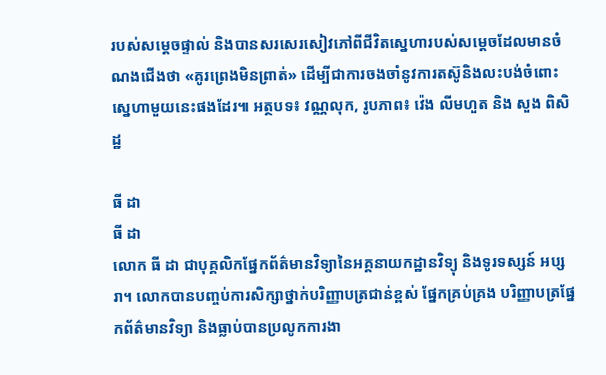របស់សម្ដេចផ្ទាល់ និងបានសរសេរសៀវភៅពីជីវិតស្នេហារបស់សម្ដេចដែលមានចំណងជើងថា «គូរព្រេងមិនព្រាត់» ដើម្បីជាការចងចាំនូវការតស៊ូនិងលះបង់ចំពោះស្នេហាមួយនេះផងដែរ៕ អត្ថបទ៖ វណ្ណលុក, រូបភាព៖ វ៉េង លីមហួត និង សួង ពិសិដ្ឋ

ធី ដា
ធី ដា
លោក ធី ដា ជាបុគ្គលិកផ្នែកព័ត៌មានវិទ្យានៃអគ្គនាយកដ្ឋានវិទ្យុ និងទូរទស្សន៍ អប្សរា។ លោកបានបញ្ចប់ការសិក្សាថ្នាក់បរិញ្ញាបត្រជាន់ខ្ពស់ ផ្នែកគ្រប់គ្រង បរិញ្ញាបត្រផ្នែកព័ត៌មានវិទ្យា និងធ្លាប់បានប្រលូកការងា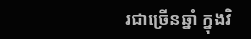រជាច្រើនឆ្នាំ ក្នុងវិ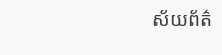ស័យព័ត៌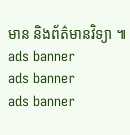មាន និងព័ត៌មានវិទ្យា ៕
ads banner
ads banner
ads banner